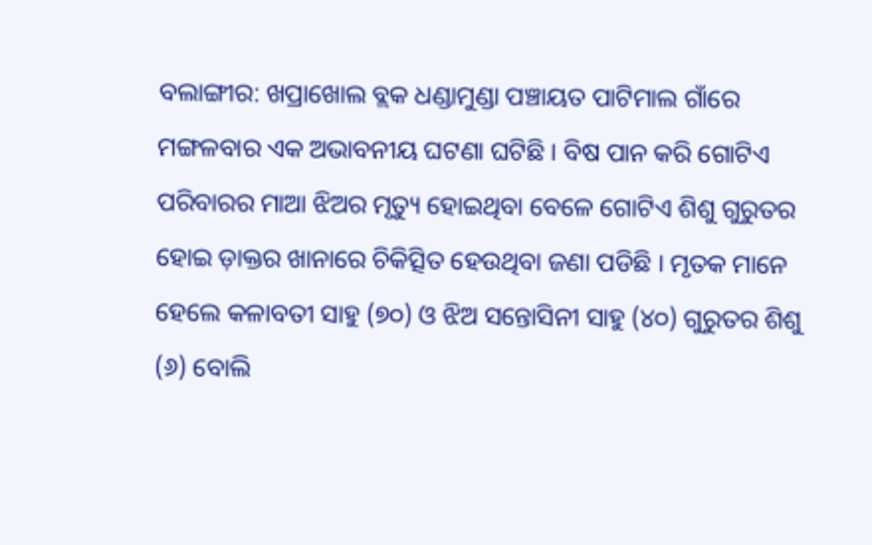ବଲାଙ୍ଗୀର: ଖପ୍ରାଖୋଲ ବ୍ଲକ ଧଣ୍ଡାମୁଣ୍ଡା ପଞ୍ଚାୟତ ପାଟିମାଲ ଗାଁରେ ମଙ୍ଗଳବାର ଏକ ଅଭାବନୀୟ ଘଟଣା ଘଟିଛି । ବିଷ ପାନ କରି ଗୋଟିଏ ପରିବାରର ମାଆ ଝିଅର ମୃତ୍ୟୁ ହୋଇଥିବା ବେଳେ ଗୋଟିଏ ଶିଶୁ ଗୁରୁତର ହୋଇ ଡ଼ାକ୍ତର ଖାନାରେ ଚିକିତ୍ସିତ ହେଉଥିବା ଜଣା ପଡିଛି । ମୃତକ ମାନେ ହେଲେ କଳାବତୀ ସାହୁ (୭୦) ଓ ଝିଅ ସନ୍ତୋସିନୀ ସାହୁ (୪୦) ଗୁରୁତର ଶିଶୁ (୬) ବୋଲି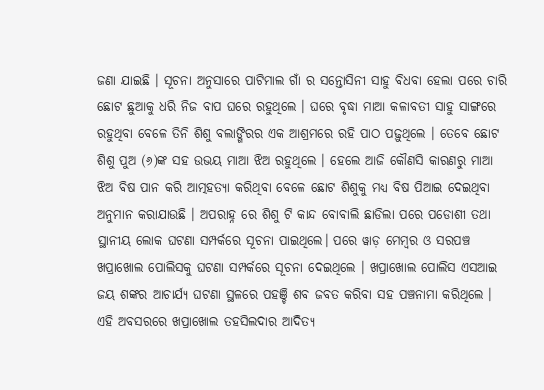ଜଣା ଯାଇଛି । ସୂଚନା ଅନୁସାରେ ପାଟିମାଲ ଗାଁ ର ସନ୍ତୋସିନୀ ସାହୁ ବିଧବା ହେଲା ପରେ ଚାରି ଛୋଟ ଛୁଆକୁ ଧରି ନିଜ ବାପ ଘରେ ରହୁଥିଲେ । ଘରେ ବୃଦ୍ଧା ମାଆ କଳାବତୀ ସାହୁ ସାଙ୍ଗରେ ରହୁଥିବା ବେଳେ ତିନି ଶିଶୁ ବଲାଙ୍ଗିରର ଏକ ଆଶ୍ରମରେ ରହି ପାଠ ପଢ଼ୁଥିଲେ । ତେବେ ଛୋଟ ଶିଶୁ ପୁଅ (୬)ଙ୍କ ସହ ଉଭୟ ମାଆ ଝିଅ ରହୁଥିଲେ । ହେଲେ ଆଜି କୌଣସି କାରଣରୁ ମାଆ ଝିଅ ବିଷ ପାନ କରି ଆତ୍ମହତ୍ୟା କରିଥିବା ବେଳେ ଛୋଟ ଶିଶୁକୁ ମଧ୍ୟ ବିଷ ପିଆଇ ଦେଇଥିବା ଅନୁମାନ କରାଯାଉଛି । ଅପରାହ୍ନ ରେ ଶିଶୁ ଟି କାନ୍ଦ ବୋବାଲି ଛାଡିଲା ପରେ ପଡୋଶୀ ତଥା ସ୍ଥାନୀୟ ଲୋକ ଘଟଣା ସମ୍ପର୍କରେ ସୂଚନା ପାଇଥିଲେ। ପରେ ୱାଡ଼ ମେମ୍ବର ଓ ସରପଞ୍ଚ ଖପ୍ରାଖୋଲ ପୋଲିସକୁ ଘଟଣା ସମ୍ପର୍କରେ ସୂଚନା ଦେଇଥିଲେ । ଖପ୍ରାଖୋଲ ପୋଲିସ ଏସଆଇ ଜୟ ଶଙ୍କର ଆଚାର୍ଯ୍ୟ ଘଟଣା ସ୍ଥଳରେ ପହଞ୍ଚି ଶବ ଜବତ କରିବା ସହ ପଞ୍ଚନାମା କରିଥିଲେ । ଏହି ଅବସରରେ ଖପ୍ରାଖୋଲ ତହସିଲଦାର ଆଦିତ୍ୟ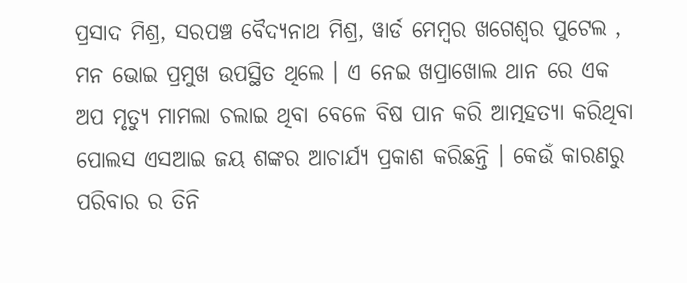ପ୍ରସାଦ ମିଶ୍ର, ସରପଞ୍ଚ ବୈଦ୍ୟନାଥ ମିଶ୍ର, ୱାର୍ଡ ମେମ୍ବର ଖଗେଶ୍ୱର ପୁଟେଲ , ମନ ଭୋଇ ପ୍ରମୁଖ ଉପସ୍ଥିତ ଥିଲେ । ଏ ନେଇ ଖପ୍ରାଖୋଲ ଥାନ ରେ ଏକ ଅପ ମୃତ୍ୟୁ ମାମଲା ଚଲାଇ ଥିବା ବେଳେ ବିଷ ପାନ କରି ଆତ୍ମହତ୍ୟା କରିଥିବା ପୋଲସ ଏସଆଇ ଜୟ ଶଙ୍କର ଆଚାର୍ଯ୍ୟ ପ୍ରକାଶ କରିଛନ୍ତି । କେଉଁ କାରଣରୁ ପରିବାର ର ତିନି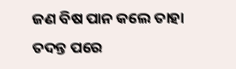ଜଣ ବିଷ ପାନ କଲେ ତାହା ତଦନ୍ତ ପରେ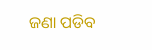ଜଣା ପଡିବ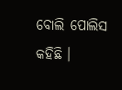ବୋଲି ପୋଲିସ କହିଛି ।